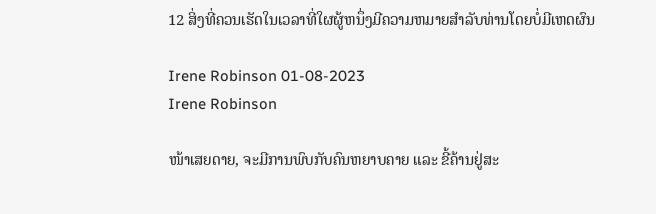12 ສິ່ງທີ່ຄວນເຮັດໃນເວລາທີ່ໃຜຜູ້ຫນຶ່ງມີຄວາມຫມາຍສໍາລັບທ່ານໂດຍບໍ່ມີເຫດຜົນ

Irene Robinson 01-08-2023
Irene Robinson

ໜ້າເສຍດາຍ, ຈະມີການພົບກັບຄົນຫຍາບຄາຍ ແລະ ຂີ້ຄ້ານຢູ່ສະ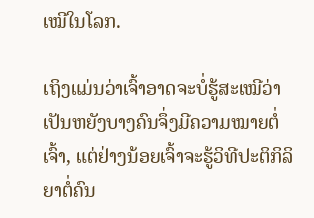ເໝີໃນໂລກ.

ເຖິງແມ່ນວ່າເຈົ້າອາດຈະບໍ່ຮູ້ສະເໝີວ່າເປັນຫຍັງບາງຄົນຈຶ່ງມີຄວາມໝາຍຕໍ່ເຈົ້າ, ແຕ່ຢ່າງນ້ອຍເຈົ້າຈະຮູ້ວິທີປະຕິກິລິຍາຕໍ່ຄົນ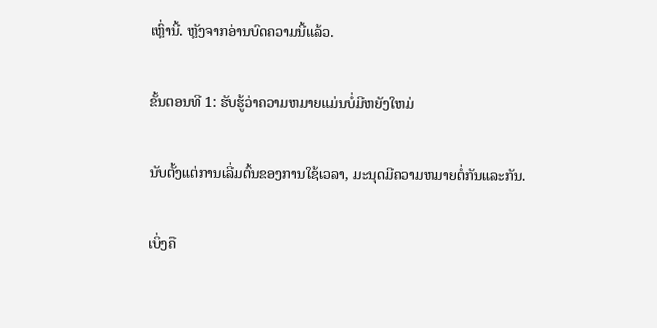ເຫຼົ່ານີ້. ຫຼັງຈາກອ່ານບົດຄວາມນີ້ແລ້ວ.

ຂັ້ນຕອນທີ 1: ຮັບຮູ້ວ່າຄວາມຫມາຍແມ່ນບໍ່ມີຫຍັງໃຫມ່

ນັບຕັ້ງແຕ່ການເລີ່ມຕົ້ນຂອງການໃຊ້ເວລາ, ມະນຸດມີຄວາມຫມາຍຕໍ່ກັນແລະກັນ.

ເບິ່ງຄື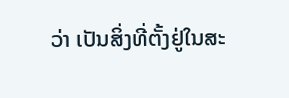ວ່າ ເປັນສິ່ງທີ່ຕັ້ງຢູ່ໃນສະ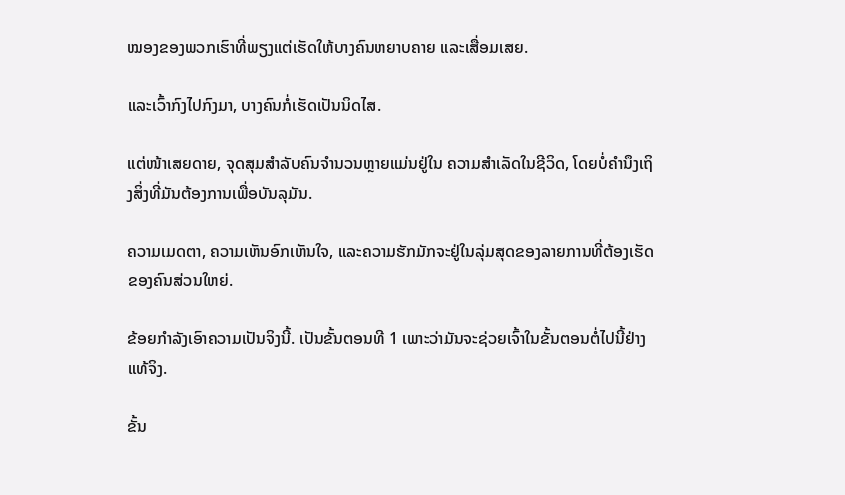ໝອງຂອງພວກເຮົາທີ່ພຽງແຕ່ເຮັດໃຫ້ບາງຄົນຫຍາບຄາຍ ແລະເສື່ອມເສຍ.

ແລະເວົ້າກົງໄປກົງມາ, ບາງຄົນກໍ່ເຮັດເປັນນິດໄສ.

ແຕ່ໜ້າເສຍດາຍ, ຈຸດສຸມສຳລັບຄົນຈຳນວນຫຼາຍແມ່ນຢູ່ໃນ ຄວາມສໍາເລັດໃນຊີວິດ, ໂດຍບໍ່ຄໍານຶງເຖິງສິ່ງທີ່ມັນຕ້ອງການເພື່ອບັນລຸມັນ.

ຄວາມເມດຕາ, ຄວາມເຫັນອົກເຫັນໃຈ, ແລະຄວາມຮັກມັກຈະຢູ່ໃນລຸ່ມສຸດຂອງລາຍການທີ່ຕ້ອງເຮັດຂອງຄົນສ່ວນໃຫຍ່.

ຂ້ອຍກໍາລັງເອົາຄວາມເປັນຈິງນີ້. ເປັນຂັ້ນຕອນທີ 1 ເພາະວ່າມັນຈະຊ່ວຍເຈົ້າໃນຂັ້ນຕອນຕໍ່ໄປນີ້ຢ່າງແທ້ຈິງ.

ຂັ້ນ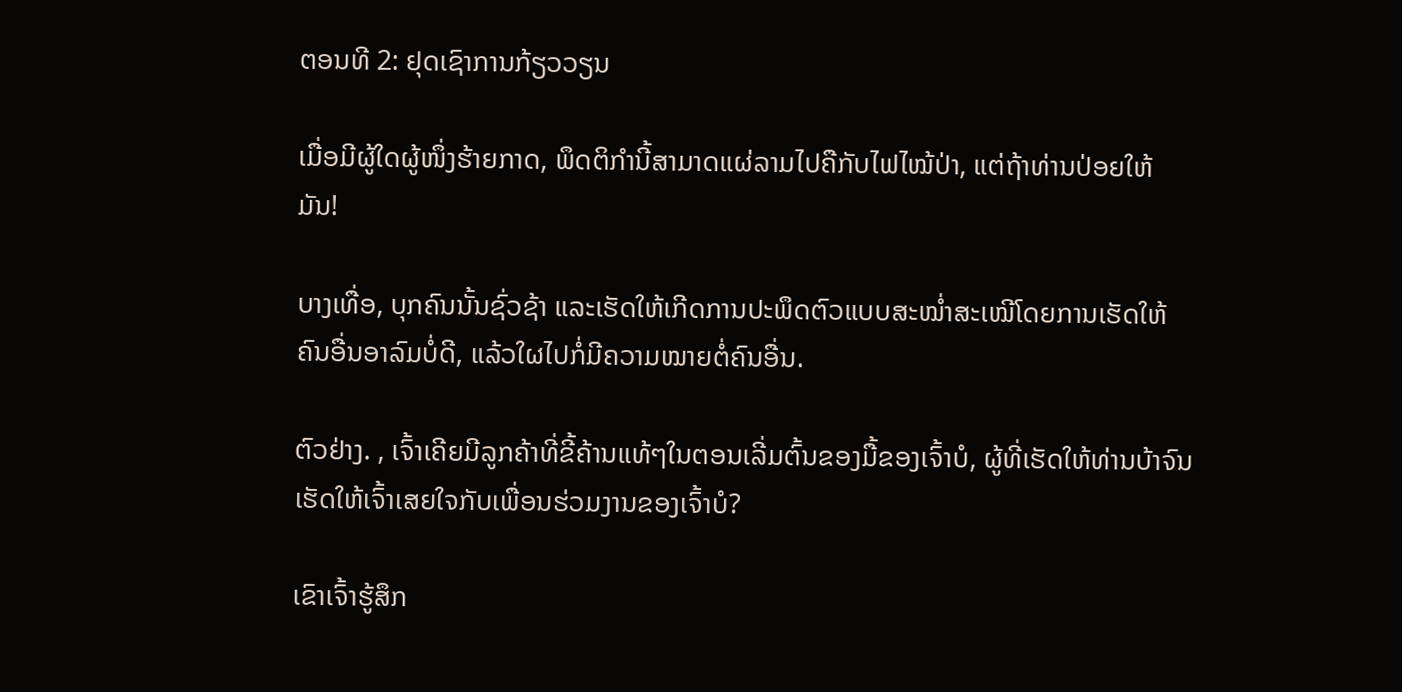ຕອນທີ 2: ຢຸດເຊົາການກ້ຽວວຽນ

ເມື່ອມີຜູ້ໃດຜູ້ໜຶ່ງຮ້າຍກາດ, ພຶດຕິກຳນີ້ສາມາດແຜ່ລາມໄປຄືກັບໄຟໄໝ້ປ່າ, ແຕ່ຖ້າທ່ານປ່ອຍໃຫ້ ມັນ!

ບາງເທື່ອ, ບຸກຄົນນັ້ນຊົ່ວຊ້າ ແລະເຮັດໃຫ້ເກີດການປະພຶດຕົວແບບສະໝ່ຳສະເໝີໂດຍການເຮັດໃຫ້ຄົນອື່ນອາລົມບໍ່ດີ, ແລ້ວໃຜໄປກໍ່ມີຄວາມໝາຍຕໍ່ຄົນອື່ນ.

ຕົວຢ່າງ. , ເຈົ້າເຄີຍມີລູກຄ້າທີ່ຂີ້ຄ້ານແທ້ໆໃນຕອນເລີ່ມຕົ້ນຂອງມື້ຂອງເຈົ້າບໍ, ຜູ້ທີ່ເຮັດໃຫ້ທ່ານບ້າຈົນເຮັດໃຫ້ເຈົ້າເສຍໃຈກັບເພື່ອນຮ່ວມງານຂອງເຈົ້າບໍ?

ເຂົາເຈົ້າຮູ້ສຶກ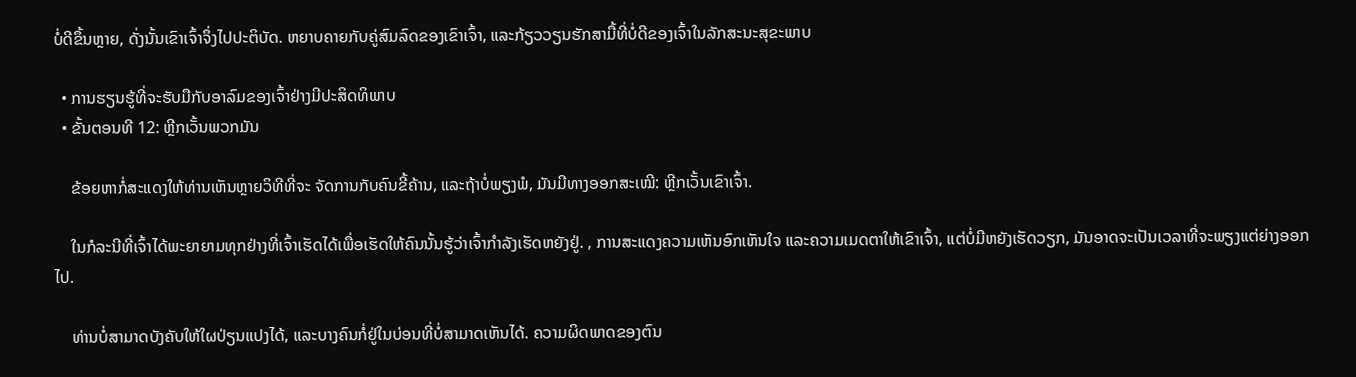ບໍ່ດີຂຶ້ນຫຼາຍ, ດັ່ງນັ້ນເຂົາເຈົ້າຈຶ່ງໄປປະຕິບັດ. ຫຍາບຄາຍກັບຄູ່ສົມລົດຂອງເຂົາເຈົ້າ, ແລະກ້ຽວວຽນຮັກສາມື້ທີ່ບໍ່ດີຂອງເຈົ້າໃນລັກສະນະສຸຂະພາບ

  • ການຮຽນຮູ້ທີ່ຈະຮັບມືກັບອາລົມຂອງເຈົ້າຢ່າງມີປະສິດທິພາບ
  • ຂັ້ນຕອນທີ 12: ຫຼີກເວັ້ນພວກມັນ

    ຂ້ອຍຫາກໍ່ສະແດງໃຫ້ທ່ານເຫັນຫຼາຍວິທີທີ່ຈະ ຈັດການກັບຄົນຂີ້ຄ້ານ, ແລະຖ້າບໍ່ພຽງພໍ, ມັນມີທາງອອກສະເໝີ: ຫຼີກເວັ້ນເຂົາເຈົ້າ.

    ໃນກໍລະນີທີ່ເຈົ້າໄດ້ພະຍາຍາມທຸກຢ່າງທີ່ເຈົ້າເຮັດໄດ້ເພື່ອເຮັດໃຫ້ຄົນນັ້ນຮູ້ວ່າເຈົ້າກຳລັງເຮັດຫຍັງຢູ່. , ການສະແດງຄວາມເຫັນອົກເຫັນໃຈ ແລະຄວາມເມດຕາໃຫ້ເຂົາເຈົ້າ, ແຕ່ບໍ່ມີຫຍັງເຮັດວຽກ, ມັນອາດຈະເປັນເວລາທີ່ຈະພຽງແຕ່ຍ່າງອອກໄປ.

    ທ່ານບໍ່ສາມາດບັງຄັບໃຫ້ໃຜປ່ຽນແປງໄດ້, ແລະບາງຄົນກໍ່ຢູ່ໃນບ່ອນທີ່ບໍ່ສາມາດເຫັນໄດ້. ຄວາມຜິດພາດຂອງຕົນ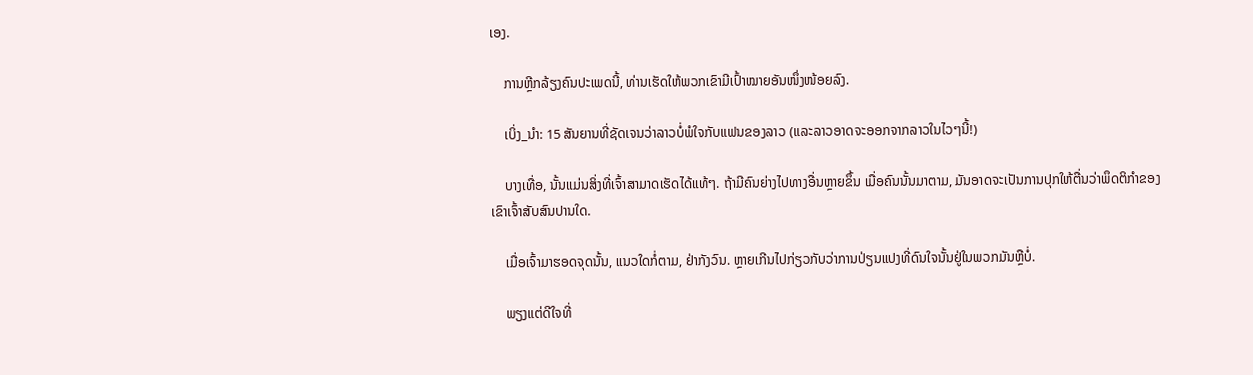ເອງ.

    ການຫຼີກລ້ຽງຄົນປະເພດນີ້, ທ່ານເຮັດໃຫ້ພວກເຂົາມີເປົ້າໝາຍອັນໜຶ່ງໜ້ອຍລົງ.

    ເບິ່ງ_ນຳ: 15 ສັນຍານທີ່ຊັດເຈນວ່າລາວບໍ່ພໍໃຈກັບແຟນຂອງລາວ (ແລະລາວອາດຈະອອກຈາກລາວໃນໄວໆນີ້!)

    ບາງເທື່ອ, ນັ້ນແມ່ນສິ່ງທີ່ເຈົ້າສາມາດເຮັດໄດ້ແທ້ໆ. ຖ້າມີຄົນຍ່າງໄປທາງອື່ນຫຼາຍຂຶ້ນ ເມື່ອຄົນນັ້ນມາຕາມ, ມັນອາດຈະເປັນການປຸກໃຫ້ຕື່ນວ່າພຶດຕິກຳຂອງເຂົາເຈົ້າສັບສົນປານໃດ.

    ເມື່ອເຈົ້າມາຮອດຈຸດນັ້ນ, ແນວໃດກໍ່ຕາມ, ຢ່າກັງວົນ. ຫຼາຍເກີນໄປກ່ຽວກັບວ່າການປ່ຽນແປງທີ່ດົນໃຈນັ້ນຢູ່ໃນພວກມັນຫຼືບໍ່.

    ພຽງແຕ່ດີໃຈທີ່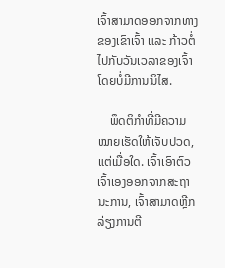ເຈົ້າສາມາດອອກຈາກທາງຂອງເຂົາເຈົ້າ ແລະ ກ້າວຕໍ່ໄປກັບວັນເວລາຂອງເຈົ້າໂດຍບໍ່ມີການນິໄສ.

    ພຶດຕິກຳທີ່ມີຄວາມໝາຍເຮັດໃຫ້ເຈັບປວດ, ແຕ່ເມື່ອໃດ. ເຈົ້າເອົາຕົວເຈົ້າເອງອອກຈາກສະຖານະການ, ເຈົ້າສາມາດຫຼີກລ່ຽງການຕີ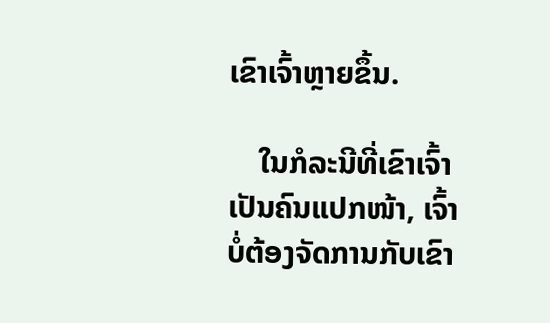ເຂົາເຈົ້າຫຼາຍຂຶ້ນ.

    ໃນກໍລະນີທີ່ເຂົາເຈົ້າເປັນຄົນແປກໜ້າ, ເຈົ້າບໍ່ຕ້ອງຈັດການກັບເຂົາ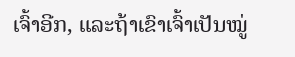ເຈົ້າອີກ, ແລະຖ້າເຂົາເຈົ້າເປັນໝູ່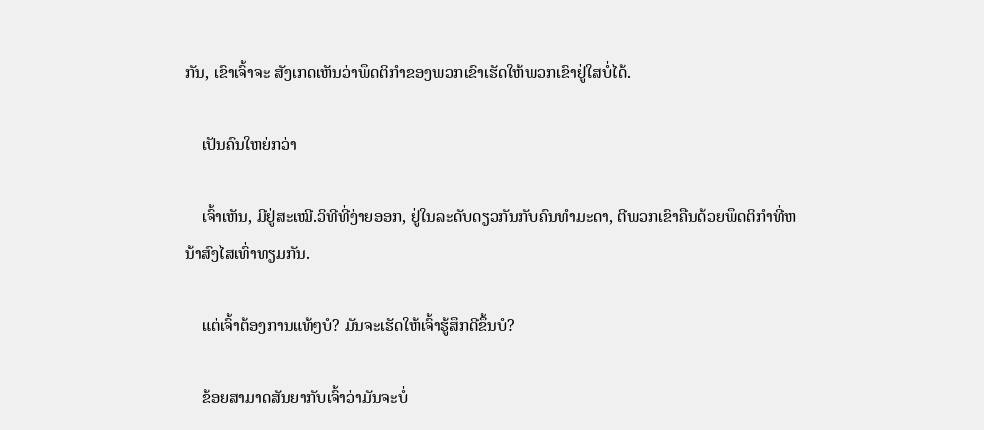ກັນ, ເຂົາເຈົ້າຈະ ສັງເກດເຫັນວ່າພຶດຕິກຳຂອງພວກເຂົາເຮັດໃຫ້ພວກເຂົາຢູ່ໃສບໍ່ໄດ້.

    ເປັນຄົນໃຫຍ່ກວ່າ

    ເຈົ້າເຫັນ, ມີຢູ່ສະເໝີ.ວິທີທີ່ງ່າຍອອກ, ຢູ່ໃນລະດັບດຽວກັນກັບຄົນທໍາມະດາ, ຕີພວກເຂົາຄືນດ້ວຍພຶດຕິກໍາທີ່ຫນ້າສົງໄສເທົ່າທຽມກັນ.

    ແຕ່ເຈົ້າຕ້ອງການແທ້ໆບໍ? ມັນຈະເຮັດໃຫ້ເຈົ້າຮູ້ສຶກດີຂຶ້ນບໍ?

    ຂ້ອຍສາມາດສັນຍາກັບເຈົ້າວ່າມັນຈະບໍ່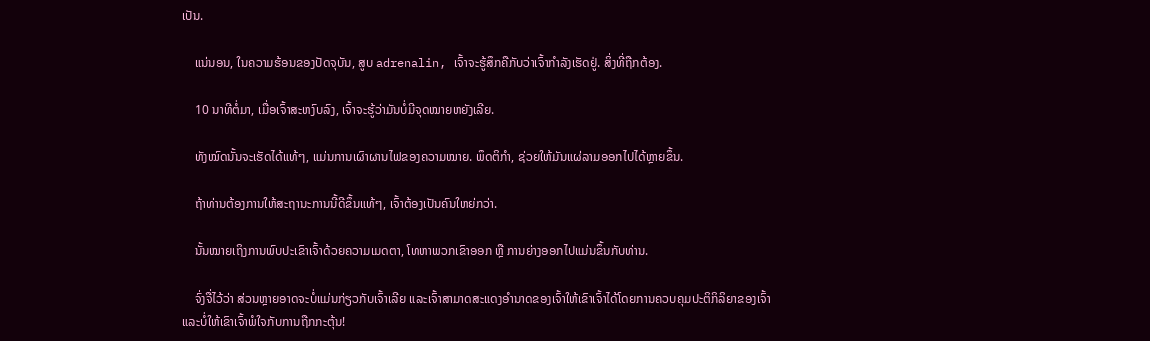ເປັນ.

    ແນ່ນອນ, ໃນຄວາມຮ້ອນຂອງປັດຈຸບັນ, ສູບ adrenalin, ເຈົ້າຈະຮູ້ສຶກຄືກັບວ່າເຈົ້າກຳລັງເຮັດຢູ່. ສິ່ງທີ່ຖືກຕ້ອງ.

    10 ນາທີຕໍ່ມາ, ເມື່ອເຈົ້າສະຫງົບລົງ, ເຈົ້າຈະຮູ້ວ່າມັນບໍ່ມີຈຸດໝາຍຫຍັງເລີຍ.

    ທັງໝົດນັ້ນຈະເຮັດໄດ້ແທ້ໆ, ແມ່ນການເຜົາຜານໄຟຂອງຄວາມໝາຍ. ພຶດຕິກຳ, ຊ່ວຍໃຫ້ມັນແຜ່ລາມອອກໄປໄດ້ຫຼາຍຂຶ້ນ.

    ຖ້າທ່ານຕ້ອງການໃຫ້ສະຖານະການນີ້ດີຂຶ້ນແທ້ໆ, ເຈົ້າຕ້ອງເປັນຄົນໃຫຍ່ກວ່າ.

    ນັ້ນໝາຍເຖິງການພົບປະເຂົາເຈົ້າດ້ວຍຄວາມເມດຕາ, ໂທຫາພວກເຂົາອອກ ຫຼື ການຍ່າງອອກໄປແມ່ນຂຶ້ນກັບທ່ານ.

    ຈົ່ງຈື່ໄວ້ວ່າ ສ່ວນຫຼາຍອາດຈະບໍ່ແມ່ນກ່ຽວກັບເຈົ້າເລີຍ ແລະເຈົ້າສາມາດສະແດງອຳນາດຂອງເຈົ້າໃຫ້ເຂົາເຈົ້າໄດ້ໂດຍການຄວບຄຸມປະຕິກິລິຍາຂອງເຈົ້າ ແລະບໍ່ໃຫ້ເຂົາເຈົ້າພໍໃຈກັບການຖືກກະຕຸ້ນ!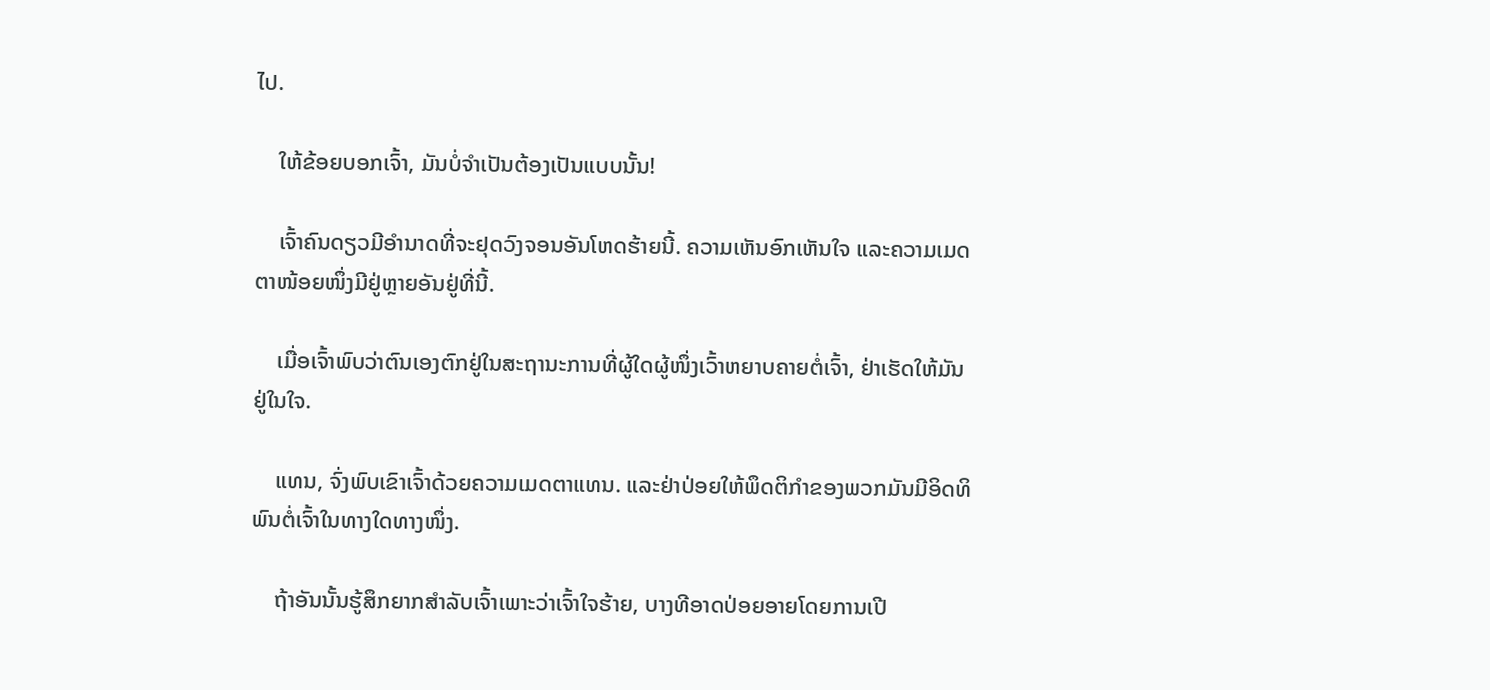ໄປ.

    ໃຫ້ຂ້ອຍບອກເຈົ້າ, ມັນບໍ່ຈຳເປັນຕ້ອງເປັນແບບນັ້ນ!

    ເຈົ້າຄົນດຽວມີອຳນາດທີ່ຈະຢຸດວົງຈອນອັນໂຫດຮ້າຍນີ້. ຄວາມເຫັນອົກເຫັນໃຈ ແລະຄວາມເມດຕາໜ້ອຍໜຶ່ງມີຢູ່ຫຼາຍອັນຢູ່ທີ່ນີ້.

    ເມື່ອເຈົ້າພົບວ່າຕົນເອງຕົກຢູ່ໃນສະຖານະການທີ່ຜູ້ໃດຜູ້ໜຶ່ງເວົ້າຫຍາບຄາຍຕໍ່ເຈົ້າ, ຢ່າເຮັດໃຫ້ມັນຢູ່ໃນໃຈ.

    ແທນ, ຈົ່ງພົບເຂົາເຈົ້າດ້ວຍຄວາມເມດຕາແທນ. ແລະຢ່າປ່ອຍໃຫ້ພຶດຕິກຳຂອງພວກມັນມີອິດທິພົນຕໍ່ເຈົ້າໃນທາງໃດທາງໜຶ່ງ.

    ຖ້າອັນນັ້ນຮູ້ສຶກຍາກສຳລັບເຈົ້າເພາະວ່າເຈົ້າໃຈຮ້າຍ, ບາງທີອາດປ່ອຍອາຍໂດຍການເປີ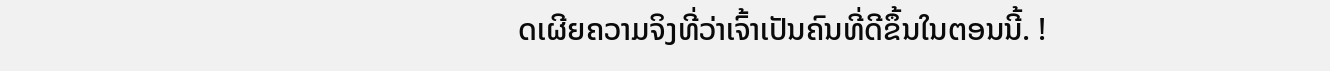ດເຜີຍຄວາມຈິງທີ່ວ່າເຈົ້າເປັນຄົນທີ່ດີຂຶ້ນໃນຕອນນີ້. !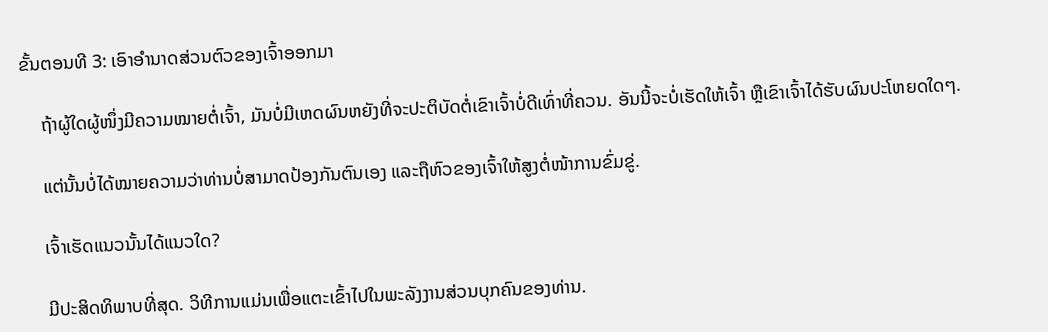ຂັ້ນຕອນທີ 3: ເອົາອຳນາດສ່ວນຕົວຂອງເຈົ້າອອກມາ

    ຖ້າຜູ້ໃດຜູ້ໜຶ່ງມີຄວາມໝາຍຕໍ່ເຈົ້າ, ມັນບໍ່ມີເຫດຜົນຫຍັງທີ່ຈະປະຕິບັດຕໍ່ເຂົາເຈົ້າບໍ່ດີເທົ່າທີ່ຄວນ. ອັນນີ້ຈະບໍ່ເຮັດໃຫ້ເຈົ້າ ຫຼືເຂົາເຈົ້າໄດ້ຮັບຜົນປະໂຫຍດໃດໆ.

    ແຕ່ນັ້ນບໍ່ໄດ້ໝາຍຄວາມວ່າທ່ານບໍ່ສາມາດປ້ອງກັນຕົນເອງ ແລະຖືຫົວຂອງເຈົ້າໃຫ້ສູງຕໍ່ໜ້າການຂົ່ມຂູ່.

    ເຈົ້າເຮັດແນວນັ້ນໄດ້ແນວໃດ?

    ມີປະສິດທິພາບທີ່ສຸດ. ວິທີການແມ່ນເພື່ອແຕະເຂົ້າໄປໃນພະລັງງານສ່ວນບຸກຄົນຂອງທ່ານ.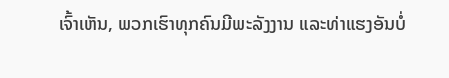ເຈົ້າເຫັນ, ພວກເຮົາທຸກຄົນມີພະລັງງານ ແລະທ່າແຮງອັນບໍ່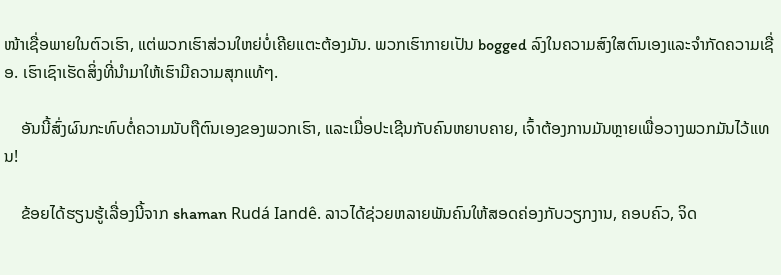ໜ້າເຊື່ອພາຍໃນຕົວເຮົາ, ແຕ່ພວກເຮົາສ່ວນໃຫຍ່ບໍ່ເຄີຍແຕະຕ້ອງມັນ. ພວກເຮົາກາຍເປັນ bogged ລົງໃນຄວາມສົງໃສຕົນເອງແລະຈໍາກັດຄວາມເຊື່ອ. ເຮົາເຊົາເຮັດສິ່ງທີ່ນຳມາໃຫ້ເຮົາມີຄວາມສຸກແທ້ໆ.

    ອັນນີ້ສົ່ງຜົນກະທົບຕໍ່ຄວາມນັບຖືຕົນເອງຂອງພວກເຮົາ, ແລະເມື່ອປະເຊີນກັບຄົນຫຍາບຄາຍ, ເຈົ້າຕ້ອງການມັນຫຼາຍເພື່ອວາງພວກມັນໄວ້ແທນ!

    ຂ້ອຍໄດ້ຮຽນຮູ້ເລື່ອງນີ້ຈາກ shaman Rudá Iandê. ລາວໄດ້ຊ່ວຍຫລາຍພັນຄົນໃຫ້ສອດຄ່ອງກັບວຽກງານ, ຄອບຄົວ, ຈິດ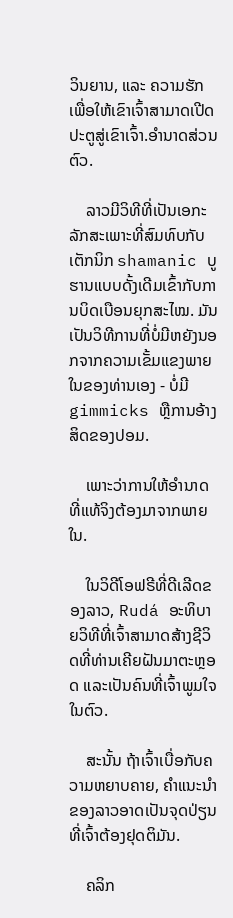ວິນຍານ, ແລະ ຄວາມຮັກ ເພື່ອໃຫ້ເຂົາເຈົ້າສາມາດເປີດປະຕູສູ່ເຂົາເຈົ້າ.ອຳນາດສ່ວນຕົວ.

    ລາວມີວິທີທີ່ເປັນເອກະລັກສະເພາະທີ່ສົມທົບກັບເຕັກນິກ shamanic ບູຮານແບບດັ້ງເດີມເຂົ້າກັບການບິດເບືອນຍຸກສະໄໝ. ມັນເປັນວິທີການທີ່ບໍ່ມີຫຍັງນອກຈາກຄວາມເຂັ້ມແຂງພາຍໃນຂອງທ່ານເອງ - ບໍ່ມີ gimmicks ຫຼືການອ້າງສິດຂອງປອມ.

    ເພາະວ່າການໃຫ້ອຳນາດທີ່ແທ້ຈິງຕ້ອງມາຈາກພາຍໃນ.

    ໃນວິດີໂອຟຣີທີ່ດີເລີດຂອງລາວ, Rudá ອະທິບາຍວິທີທີ່ເຈົ້າສາມາດສ້າງຊີວິດທີ່ທ່ານເຄີຍຝັນມາຕະຫຼອດ ແລະເປັນຄົນທີ່ເຈົ້າພູມໃຈໃນຕົວ.

    ສະນັ້ນ ຖ້າເຈົ້າເບື່ອກັບຄວາມຫຍາບຄາຍ, ຄຳແນະນຳຂອງລາວອາດເປັນຈຸດປ່ຽນທີ່ເຈົ້າຕ້ອງຢຸດຕິມັນ.

    ຄລິກ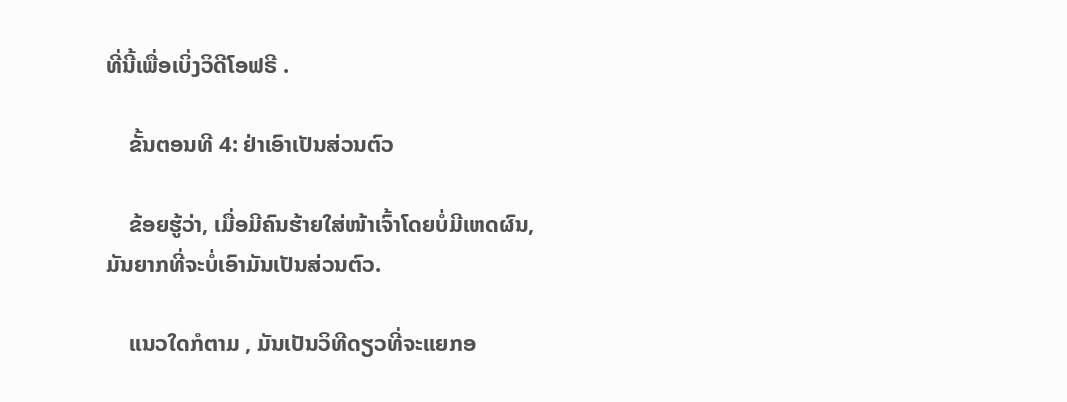ທີ່ນີ້ເພື່ອເບິ່ງວິດີໂອຟຣີ .

    ຂັ້ນຕອນທີ 4: ຢ່າເອົາເປັນສ່ວນຕົວ

    ຂ້ອຍຮູ້ວ່າ, ເມື່ອມີຄົນຮ້າຍໃສ່ໜ້າເຈົ້າໂດຍບໍ່ມີເຫດຜົນ, ມັນຍາກທີ່ຈະບໍ່ເອົາມັນເປັນສ່ວນຕົວ.

    ແນວໃດກໍຕາມ , ມັນເປັນວິທີດຽວທີ່ຈະແຍກອ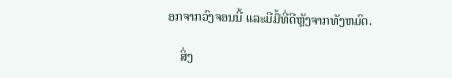ອກຈາກວົງຈອນນີ້ ແລະມີມື້ທີ່ດີຫຼັງຈາກທັງຫມົດ.

    ສິ່ງ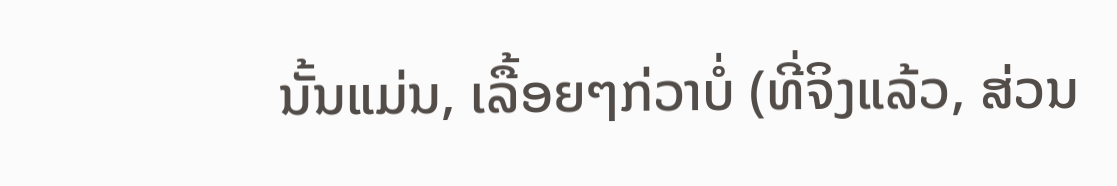ນັ້ນແມ່ນ, ເລື້ອຍໆກ່ວາບໍ່ (ທີ່ຈິງແລ້ວ, ສ່ວນ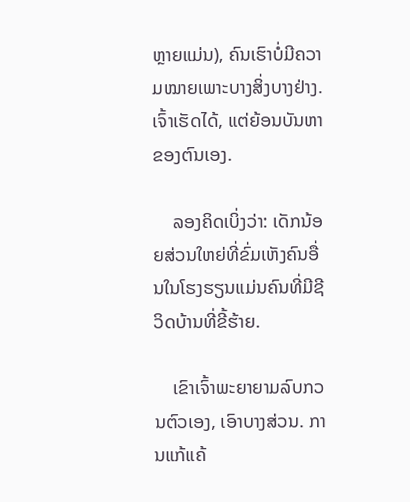ຫຼາຍແມ່ນ), ຄົນເຮົາບໍ່ມີຄວາມໝາຍເພາະບາງສິ່ງບາງຢ່າງ. ເຈົ້າເຮັດໄດ້, ແຕ່ຍ້ອນບັນຫາຂອງຕົນເອງ.

    ລອງຄິດເບິ່ງວ່າ: ເດັກນ້ອຍສ່ວນໃຫຍ່ທີ່ຂົ່ມເຫັງຄົນອື່ນໃນໂຮງຮຽນແມ່ນຄົນທີ່ມີຊີວິດບ້ານທີ່ຂີ້ຮ້າຍ.

    ເຂົາເຈົ້າພະຍາຍາມລົບກວນຕົວເອງ, ເອົາບາງສ່ວນ. ການແກ້ແຄ້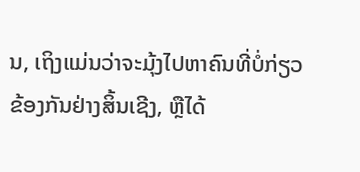ນ, ເຖິງແມ່ນວ່າຈະມຸ້ງໄປຫາຄົນທີ່ບໍ່ກ່ຽວຂ້ອງກັນຢ່າງສິ້ນເຊີງ, ຫຼືໄດ້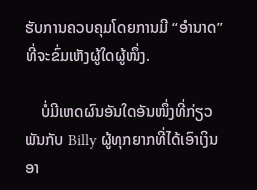ຮັບການຄວບຄຸມໂດຍການມີ “ອຳນາດ” ທີ່ຈະຂົ່ມເຫັງຜູ້ໃດຜູ້ໜຶ່ງ.

    ບໍ່ມີເຫດຜົນອັນໃດອັນໜຶ່ງທີ່ກ່ຽວພັນກັບ Billy ຜູ້ທຸກຍາກທີ່ໄດ້ເອົາເງິນອາ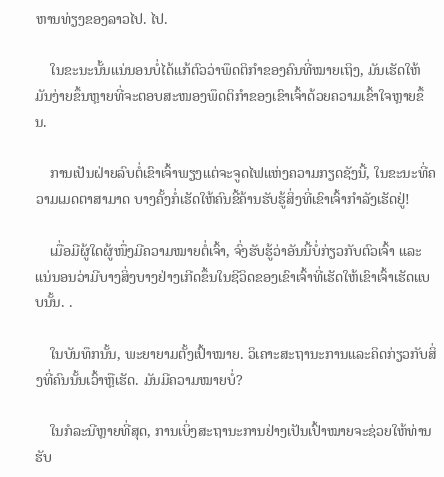ຫານທ່ຽງຂອງລາວໄປ. ໄປ.

    ໃນຂະນະນັ້ນແນ່ນອນບໍ່ໄດ້ແກ້ຕົວວ່າພຶດຕິກຳຂອງຄົນທີ່ໝາຍເຖິງ, ມັນເຮັດໃຫ້ມັນງ່າຍຂຶ້ນຫຼາຍທີ່ຈະຕອບສະໜອງພຶດຕິກຳຂອງເຂົາເຈົ້າດ້ວຍຄວາມເຂົ້າໃຈຫຼາຍຂຶ້ນ.

    ການເປັນຝ່າຍລົບຕໍ່ເຂົາເຈົ້າພຽງແຕ່ຈະຈູດໄຟແຫ່ງຄວາມກຽດຊັງນີ້, ໃນຂະນະທີ່ຄວາມເມດຕາສາມາດ ບາງຄັ້ງກໍ່ເຮັດໃຫ້ຄົນຂີ້ຄ້ານຮັບຮູ້ສິ່ງທີ່ເຂົາເຈົ້າກຳລັງເຮັດຢູ່!

    ເມື່ອມີຜູ້ໃດຜູ້ໜຶ່ງມີຄວາມໝາຍຕໍ່ເຈົ້າ, ຈົ່ງຮັບຮູ້ວ່າອັນນີ້ບໍ່ກ່ຽວກັບຕົວເຈົ້າ ແລະ ແນ່ນອນວ່າມີບາງສິ່ງບາງຢ່າງເກີດຂຶ້ນໃນຊີວິດຂອງເຂົາເຈົ້າທີ່ເຮັດໃຫ້ເຂົາເຈົ້າເຮັດແບບນັ້ນ. .

    ໃນບັນທຶກນັ້ນ, ພະຍາຍາມຕັ້ງເປົ້າໝາຍ. ວິເຄາະສະຖານະການແລະຄິດກ່ຽວກັບສິ່ງທີ່ຄົນນັ້ນເວົ້າຫຼືເຮັດ. ມັນມີຄວາມໝາຍບໍ່?

    ໃນກໍລະນີຫຼາຍທີ່ສຸດ, ການເບິ່ງສະຖານະການຢ່າງເປັນເປົ້າໝາຍຈະຊ່ວຍໃຫ້ທ່ານຮັບ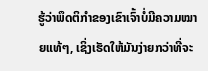ຮູ້ວ່າພຶດຕິກຳຂອງເຂົາເຈົ້າບໍ່ມີຄວາມໝາຍແທ້ໆ, ເຊິ່ງເຮັດໃຫ້ມັນງ່າຍກວ່າທີ່ຈະ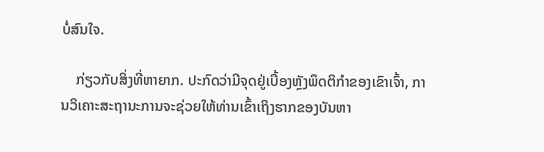ບໍ່ສົນໃຈ.

    ກ່ຽວກັບສິ່ງທີ່ຫາຍາກ. ປະກົດວ່າມີຈຸດຢູ່ເບື້ອງຫຼັງພຶດຕິກຳຂອງເຂົາເຈົ້າ, ການວິເຄາະສະຖານະການຈະຊ່ວຍໃຫ້ທ່ານເຂົ້າເຖິງຮາກຂອງບັນຫາ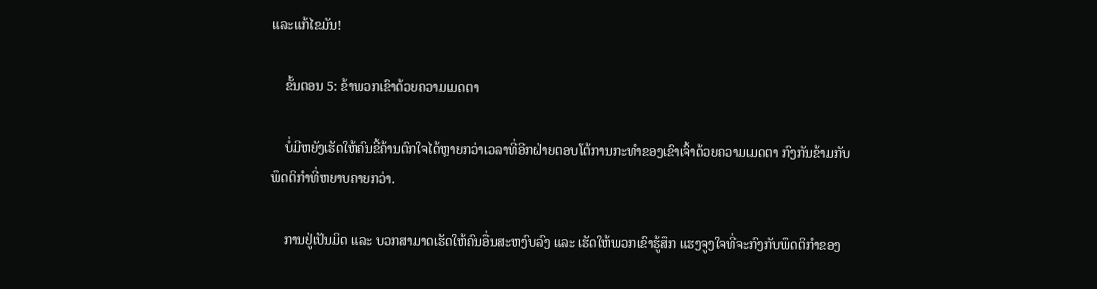ແລະແກ້ໄຂມັນ!

    ຂັ້ນຕອນ 5: ຂ້າພວກເຂົາດ້ວຍຄວາມເມດຕາ

    ບໍ່ມີຫຍັງເຮັດໃຫ້ຄົນຂີ້ຄ້ານຕົກໃຈໄດ້ຫຼາຍກວ່າເວລາທີ່ອີກຝ່າຍຕອບໂຕ້ການກະທຳຂອງເຂົາເຈົ້າດ້ວຍຄວາມເມດຕາ ກົງກັນຂ້າມກັບພຶດຕິກຳທີ່ຫຍາບຄາຍກວ່າ.

    ການຢູ່ເປັນມິດ ແລະ ບວກສາມາດເຮັດໃຫ້ຄົນອື່ນສະຫງົບລົງ ແລະ ເຮັດໃຫ້ພວກເຂົາຮູ້ສຶກ ແຮງຈູງໃຈທີ່ຈະກົງກັບພຶດຕິກໍາຂອງ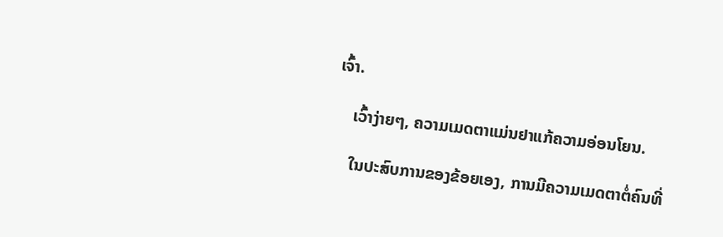ເຈົ້າ.

    ເວົ້າງ່າຍໆ, ຄວາມເມດຕາແມ່ນຢາແກ້ຄວາມອ່ອນໂຍນ.

    ໃນປະສົບການຂອງຂ້ອຍເອງ, ການມີຄວາມເມດຕາຕໍ່ຄົນທີ່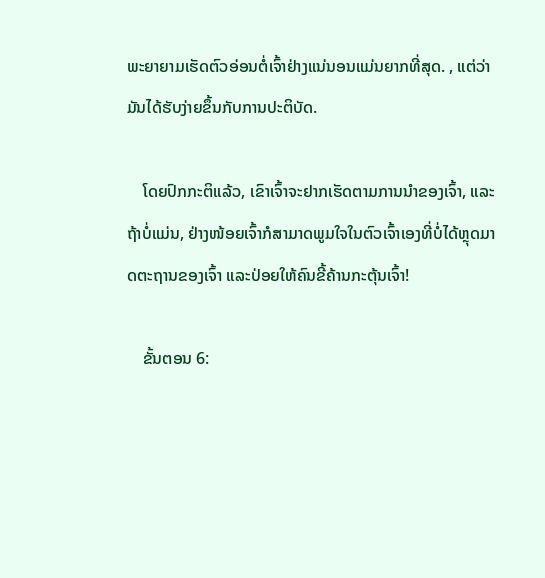ພະຍາຍາມເຮັດຕົວອ່ອນຕໍ່ເຈົ້າຢ່າງແນ່ນອນແມ່ນຍາກທີ່ສຸດ. , ແຕ່ວ່າມັນໄດ້ຮັບງ່າຍຂຶ້ນກັບການປະຕິບັດ.

    ໂດຍປົກກະຕິແລ້ວ, ເຂົາເຈົ້າຈະຢາກເຮັດຕາມການນໍາຂອງເຈົ້າ, ແລະຖ້າບໍ່ແມ່ນ, ຢ່າງໜ້ອຍເຈົ້າກໍສາມາດພູມໃຈໃນຕົວເຈົ້າເອງທີ່ບໍ່ໄດ້ຫຼຸດມາດຕະຖານຂອງເຈົ້າ ແລະປ່ອຍໃຫ້ຄົນຂີ້ຄ້ານກະຕຸ້ນເຈົ້າ!

    ຂັ້ນຕອນ 6: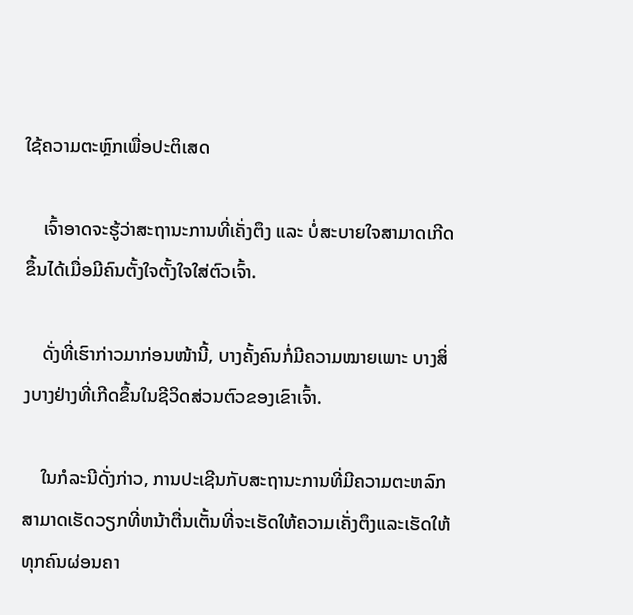ໃຊ້ຄວາມຕະຫຼົກເພື່ອປະຕິເສດ

    ເຈົ້າອາດຈະຮູ້ວ່າສະຖານະການທີ່ເຄັ່ງຕຶງ ແລະ ບໍ່ສະບາຍໃຈສາມາດເກີດຂຶ້ນໄດ້ເມື່ອມີຄົນຕັ້ງໃຈຕັ້ງໃຈໃສ່ຕົວເຈົ້າ.

    ດັ່ງທີ່ເຮົາກ່າວມາກ່ອນໜ້ານີ້, ບາງຄັ້ງຄົນກໍ່ມີຄວາມໝາຍເພາະ ບາງສິ່ງບາງຢ່າງທີ່ເກີດຂຶ້ນໃນຊີວິດສ່ວນຕົວຂອງເຂົາເຈົ້າ.

    ໃນກໍລະນີດັ່ງກ່າວ, ການປະເຊີນກັບສະຖານະການທີ່ມີຄວາມຕະຫລົກສາມາດເຮັດວຽກທີ່ຫນ້າຕື່ນເຕັ້ນທີ່ຈະເຮັດໃຫ້ຄວາມເຄັ່ງຕຶງແລະເຮັດໃຫ້ທຸກຄົນຜ່ອນຄາ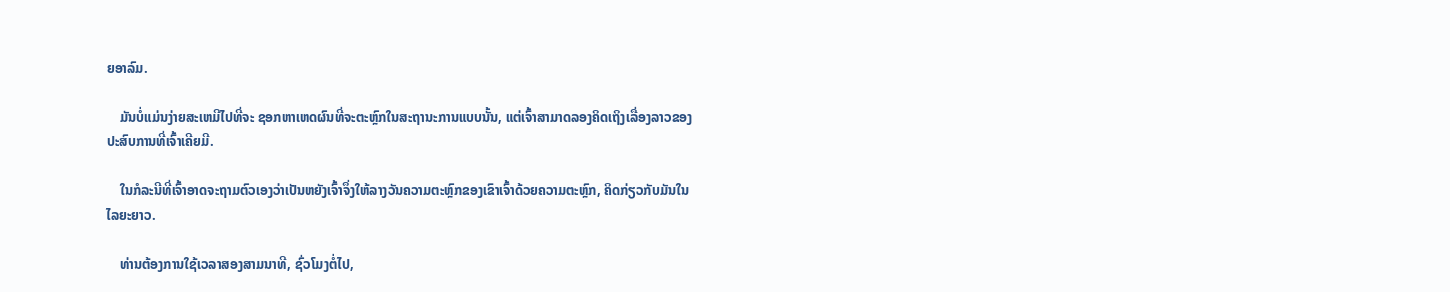ຍອາລົມ.

    ມັນບໍ່ແມ່ນງ່າຍສະເຫມີໄປທີ່ຈະ ຊອກຫາເຫດຜົນທີ່ຈະຕະຫຼົກໃນສະຖານະການແບບນັ້ນ, ແຕ່ເຈົ້າສາມາດລອງຄິດເຖິງເລື່ອງລາວຂອງປະສົບການທີ່ເຈົ້າເຄີຍມີ.

    ໃນກໍລະນີທີ່ເຈົ້າອາດຈະຖາມຕົວເອງວ່າເປັນຫຍັງເຈົ້າຈຶ່ງໃຫ້ລາງວັນຄວາມຕະຫຼົກຂອງເຂົາເຈົ້າດ້ວຍຄວາມຕະຫຼົກ, ຄິດກ່ຽວກັບມັນໃນໄລຍະຍາວ.

    ທ່ານຕ້ອງການໃຊ້ເວລາສອງສາມນາທີ, ຊົ່ວໂມງຕໍ່ໄປ,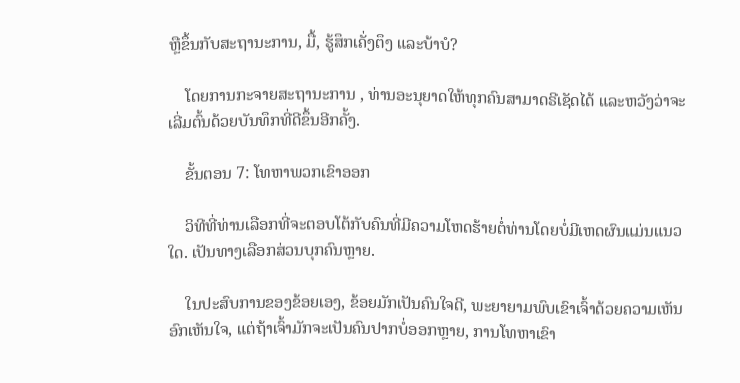ຫຼືຂຶ້ນກັບສະຖານະການ, ມື້, ຮູ້ສຶກເຄັ່ງຕຶງ ແລະບ້າບໍ?

    ໂດຍການກະຈາຍສະຖານະການ , ທ່ານອະນຸຍາດໃຫ້ທຸກຄົນສາມາດຣີເຊັດໄດ້ ແລະຫວັງວ່າຈະເລີ່ມຕົ້ນດ້ວຍບັນທຶກທີ່ດີຂຶ້ນອີກຄັ້ງ.

    ຂັ້ນຕອນ 7: ໂທຫາພວກເຂົາອອກ

    ວິທີທີ່ທ່ານເລືອກທີ່ຈະຕອບໂຕ້ກັບຄົນທີ່ມີຄວາມໂຫດຮ້າຍຕໍ່ທ່ານໂດຍບໍ່ມີເຫດຜົນແມ່ນແນວໃດ. ເປັນທາງເລືອກສ່ວນບຸກຄົນຫຼາຍ.

    ໃນປະສົບການຂອງຂ້ອຍເອງ, ຂ້ອຍມັກເປັນຄົນໃຈດີ, ພະຍາຍາມພົບເຂົາເຈົ້າດ້ວຍຄວາມເຫັນອົກເຫັນໃຈ, ແຕ່ຖ້າເຈົ້າມັກຈະເປັນຄົນປາກບໍ່ອອກຫຼາຍ, ການໂທຫາເຂົາ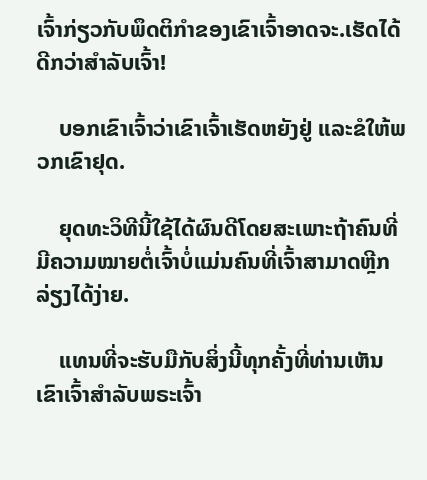ເຈົ້າກ່ຽວກັບພຶດຕິກໍາຂອງເຂົາເຈົ້າອາດຈະ.ເຮັດໄດ້ດີກວ່າສຳລັບເຈົ້າ!

    ບອກເຂົາເຈົ້າວ່າເຂົາເຈົ້າເຮັດຫຍັງຢູ່ ແລະຂໍໃຫ້ພວກເຂົາຢຸດ.

    ຍຸດທະວິທີນີ້ໃຊ້ໄດ້ຜົນດີໂດຍສະເພາະຖ້າຄົນທີ່ມີຄວາມໝາຍຕໍ່ເຈົ້າບໍ່ແມ່ນຄົນທີ່ເຈົ້າສາມາດຫຼີກລ່ຽງໄດ້ງ່າຍ.

    ແທນທີ່ຈະຮັບມືກັບສິ່ງນີ້ທຸກຄັ້ງທີ່ທ່ານເຫັນເຂົາເຈົ້າສໍາລັບພຣະເຈົ້າ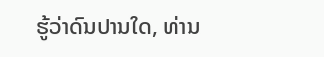ຮູ້ວ່າດົນປານໃດ, ທ່ານ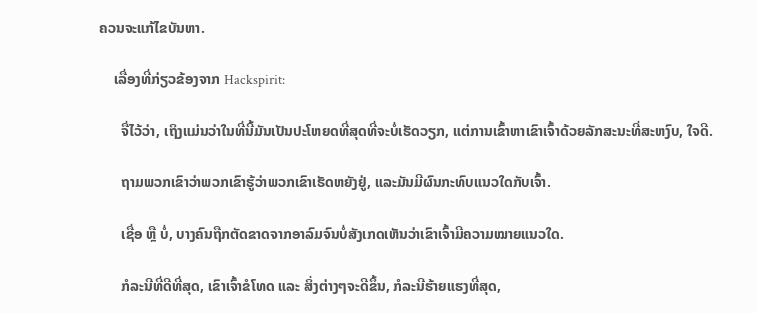ຄວນຈະແກ້ໄຂບັນຫາ.

    ເລື່ອງທີ່ກ່ຽວຂ້ອງຈາກ Hackspirit:

      ຈື່ໄວ້ວ່າ, ເຖິງແມ່ນວ່າໃນທີ່ນີ້ມັນເປັນປະໂຫຍດທີ່ສຸດທີ່ຈະບໍ່ເຮັດວຽກ, ແຕ່ການເຂົ້າຫາເຂົາເຈົ້າດ້ວຍລັກສະນະທີ່ສະຫງົບ, ໃຈດີ.

      ຖາມພວກເຂົາວ່າພວກເຂົາຮູ້ວ່າພວກເຂົາເຮັດຫຍັງຢູ່, ແລະມັນມີຜົນກະທົບແນວໃດກັບເຈົ້າ.

      ເຊື່ອ ຫຼື ບໍ່, ບາງຄົນຖືກຕັດຂາດຈາກອາລົມຈົນບໍ່ສັງເກດເຫັນວ່າເຂົາເຈົ້າມີຄວາມໝາຍແນວໃດ.

      ກໍລະນີທີ່ດີທີ່ສຸດ, ເຂົາເຈົ້າຂໍໂທດ ແລະ ສິ່ງຕ່າງໆຈະດີຂຶ້ນ, ກໍລະນີຮ້າຍແຮງທີ່ສຸດ,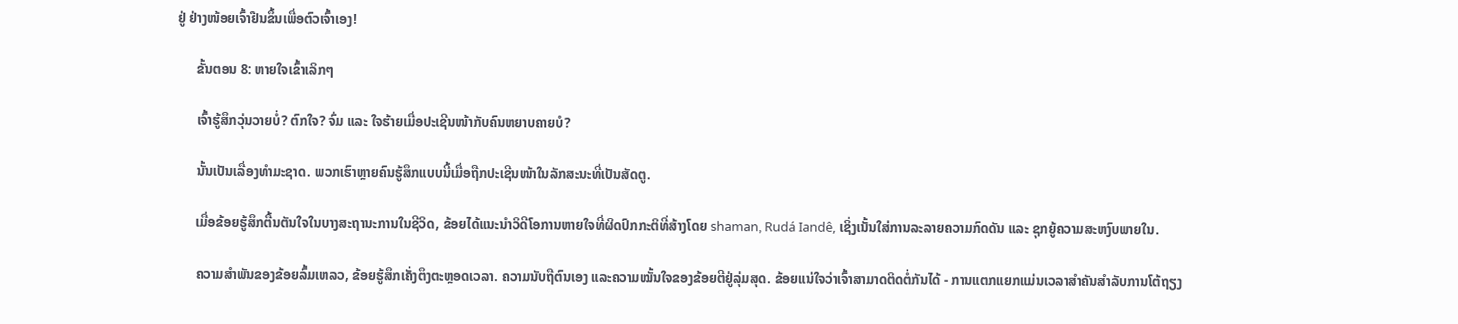ຢູ່ ຢ່າງໜ້ອຍເຈົ້າຢືນຂຶ້ນເພື່ອຕົວເຈົ້າເອງ!

      ຂັ້ນຕອນ 8: ຫາຍໃຈເຂົ້າເລິກໆ

      ເຈົ້າຮູ້ສຶກວຸ່ນວາຍບໍ່? ຕົກໃຈ? ຈົ່ມ ແລະ ໃຈຮ້າຍເມື່ອປະເຊີນໜ້າກັບຄົນຫຍາບຄາຍບໍ?

      ນັ້ນເປັນເລື່ອງທຳມະຊາດ. ພວກເຮົາຫຼາຍຄົນຮູ້ສຶກແບບນີ້ເມື່ອຖືກປະເຊີນໜ້າໃນລັກສະນະທີ່ເປັນສັດຕູ.

      ເມື່ອຂ້ອຍຮູ້ສຶກຕື້ນຕັນໃຈໃນບາງສະຖານະການໃນຊີວິດ, ຂ້ອຍໄດ້ແນະນຳວິດີໂອການຫາຍໃຈທີ່ຜິດປົກກະຕິທີ່ສ້າງໂດຍ shaman, Rudá Iandê, ເຊິ່ງເນັ້ນໃສ່ການລະລາຍຄວາມກົດດັນ ແລະ ຊຸກຍູ້ຄວາມສະຫງົບພາຍໃນ.

      ຄວາມສຳພັນຂອງຂ້ອຍລົ້ມເຫລວ, ຂ້ອຍຮູ້ສຶກເຄັ່ງຕຶງຕະຫຼອດເວລາ. ຄວາມນັບຖືຕົນເອງ ແລະຄວາມໝັ້ນໃຈຂອງຂ້ອຍຕີຢູ່ລຸ່ມສຸດ. ຂ້ອຍແນ່ໃຈວ່າເຈົ້າສາມາດຕິດຕໍ່ກັນໄດ້ - ການແຕກແຍກແມ່ນເວລາສໍາຄັນສໍາລັບການໂຕ້ຖຽງ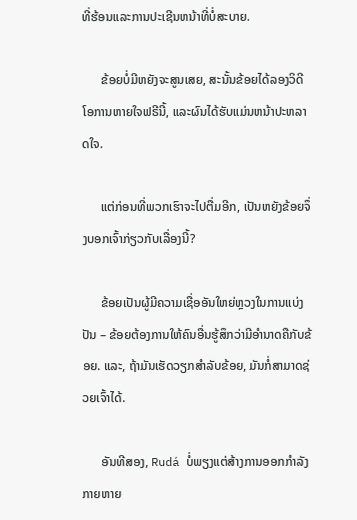ທີ່ຮ້ອນແລະການປະເຊີນຫນ້າທີ່ບໍ່ສະບາຍ.

      ຂ້ອຍບໍ່ມີຫຍັງຈະສູນເສຍ, ສະນັ້ນຂ້ອຍໄດ້ລອງວິດີໂອການຫາຍໃຈຟຣີນີ້, ແລະຜົນໄດ້ຮັບແມ່ນຫນ້າປະຫລາດໃຈ.

      ແຕ່ກ່ອນທີ່ພວກເຮົາຈະໄປຕື່ມອີກ, ເປັນຫຍັງຂ້ອຍຈຶ່ງບອກເຈົ້າກ່ຽວກັບເລື່ອງນີ້?

      ຂ້ອຍເປັນຜູ້ມີຄວາມເຊື່ອອັນໃຫຍ່ຫຼວງໃນການແບ່ງປັນ – ຂ້ອຍຕ້ອງການໃຫ້ຄົນອື່ນຮູ້ສຶກວ່າມີອຳນາດຄືກັບຂ້ອຍ. ແລະ, ຖ້າມັນເຮັດວຽກສໍາລັບຂ້ອຍ, ມັນກໍ່ສາມາດຊ່ວຍເຈົ້າໄດ້.

      ອັນທີສອງ, Rudá ບໍ່ພຽງແຕ່ສ້າງການອອກກໍາລັງກາຍຫາຍ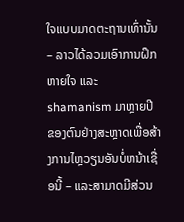ໃຈແບບມາດຕະຖານເທົ່ານັ້ນ – ລາວໄດ້ລວມເອົາການຝຶກຫາຍໃຈ ແລະ shamanism ມາຫຼາຍປີຂອງຕົນຢ່າງສະຫຼາດເພື່ອສ້າງການໄຫຼວຽນອັນບໍ່ຫນ້າເຊື່ອນີ້ – ແລະສາມາດມີສ່ວນ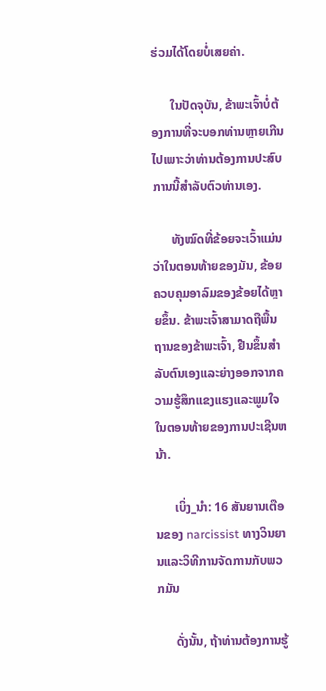ຮ່ວມໄດ້ໂດຍບໍ່ເສຍຄ່າ.

      ໃນປັດຈຸບັນ, ຂ້າພະເຈົ້າບໍ່ຕ້ອງການທີ່ຈະບອກທ່ານຫຼາຍເກີນໄປເພາະວ່າທ່ານຕ້ອງການປະສົບການນີ້ສໍາລັບຕົວທ່ານເອງ.

      ທັງໝົດທີ່ຂ້ອຍຈະເວົ້າແມ່ນວ່າໃນຕອນທ້າຍຂອງມັນ, ຂ້ອຍຄວບຄຸມອາລົມຂອງຂ້ອຍໄດ້ຫຼາຍຂຶ້ນ. ຂ້າພະເຈົ້າສາມາດຖືພື້ນຖານຂອງຂ້າພະເຈົ້າ, ຢືນຂຶ້ນສໍາລັບຕົນເອງແລະຍ່າງອອກຈາກຄວາມຮູ້ສຶກແຂງແຮງແລະພູມໃຈໃນຕອນທ້າຍຂອງການປະເຊີນຫນ້າ.

      ເບິ່ງ_ນຳ: 16 ສັນຍານເຕືອນຂອງ narcissist ທາງວິນຍານແລະວິທີການຈັດການກັບພວກມັນ

      ດັ່ງນັ້ນ, ຖ້າທ່ານຕ້ອງການຮູ້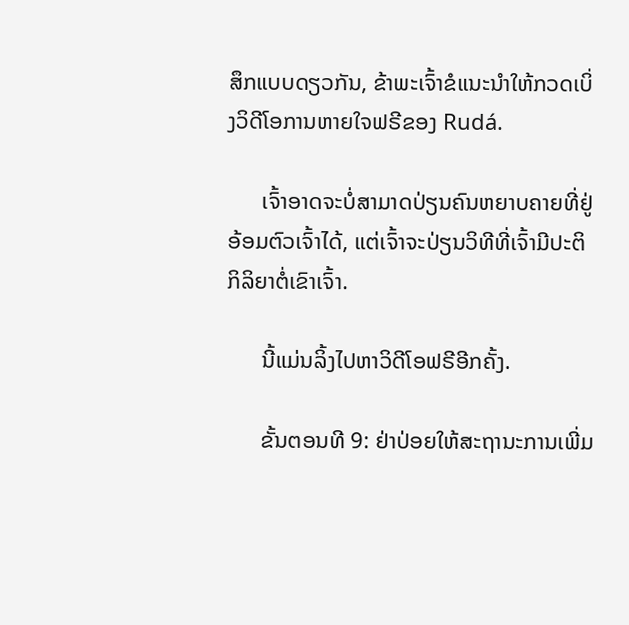ສຶກແບບດຽວກັນ, ຂ້າພະເຈົ້າຂໍແນະນໍາໃຫ້ກວດເບິ່ງວິດີໂອການຫາຍໃຈຟຣີຂອງ Rudá.

      ເຈົ້າອາດຈະບໍ່ສາມາດປ່ຽນຄົນຫຍາບຄາຍທີ່ຢູ່ອ້ອມຕົວເຈົ້າໄດ້, ແຕ່ເຈົ້າຈະປ່ຽນວິທີທີ່ເຈົ້າມີປະຕິກິລິຍາຕໍ່ເຂົາເຈົ້າ.

      ນີ້ແມ່ນລິ້ງໄປຫາວິດີໂອຟຣີອີກຄັ້ງ.

      ຂັ້ນຕອນທີ 9: ຢ່າປ່ອຍໃຫ້ສະຖານະການເພີ່ມ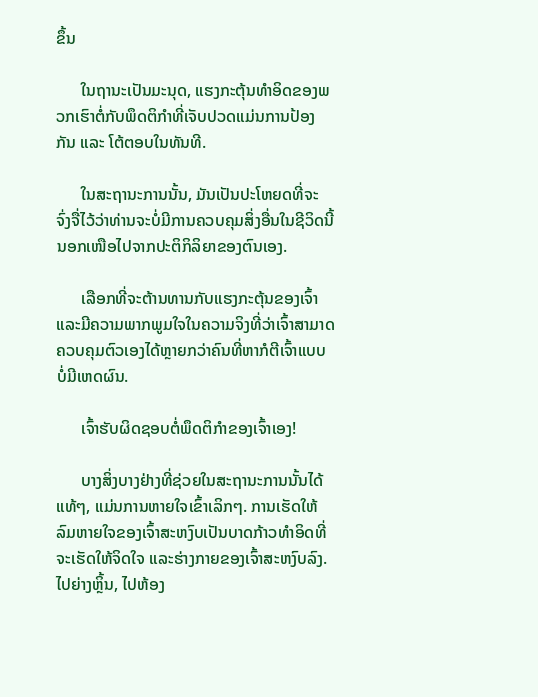ຂຶ້ນ

      ໃນຖານະເປັນມະນຸດ, ແຮງກະຕຸ້ນທຳອິດຂອງພວກເຮົາຕໍ່ກັບພຶດຕິກຳທີ່ເຈັບປວດແມ່ນການປ້ອງກັນ ແລະ ໂຕ້ຕອບໃນທັນທີ.

      ໃນສະຖານະການນັ້ນ, ມັນເປັນປະໂຫຍດທີ່ຈະ ຈົ່ງຈື່ໄວ້ວ່າທ່ານຈະບໍ່ມີການຄວບຄຸມສິ່ງອື່ນໃນຊີວິດນີ້ນອກເໜືອໄປຈາກປະຕິກິລິຍາຂອງຕົນເອງ.

      ເລືອກທີ່ຈະຕ້ານທານກັບແຮງກະຕຸ້ນຂອງເຈົ້າ ແລະມີຄວາມພາກພູມໃຈໃນຄວາມຈິງທີ່ວ່າເຈົ້າສາມາດຄວບຄຸມຕົວເອງໄດ້ຫຼາຍກວ່າຄົນທີ່ຫາກໍຕີເຈົ້າແບບບໍ່ມີເຫດຜົນ.

      ເຈົ້າຮັບຜິດຊອບຕໍ່ພຶດຕິກຳຂອງເຈົ້າເອງ!

      ບາງສິ່ງບາງຢ່າງທີ່ຊ່ວຍໃນສະຖານະການນັ້ນໄດ້ແທ້ໆ, ແມ່ນການຫາຍໃຈເຂົ້າເລິກໆ. ການເຮັດໃຫ້ລົມຫາຍໃຈຂອງເຈົ້າສະຫງົບເປັນບາດກ້າວທໍາອິດທີ່ຈະເຮັດໃຫ້ຈິດໃຈ ແລະຮ່າງກາຍຂອງເຈົ້າສະຫງົບລົງ. ໄປຍ່າງຫຼິ້ນ, ໄປຫ້ອງ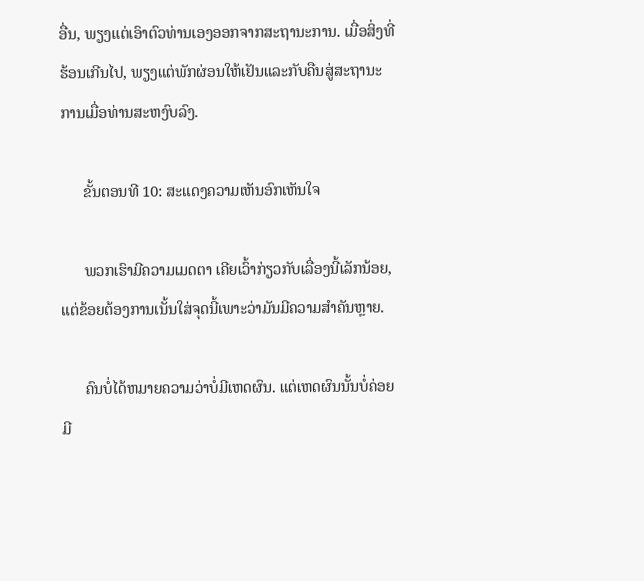ອື່ນ, ພຽງແຕ່ເອົາຕົວທ່ານເອງອອກຈາກສະຖານະການ. ເມື່ອສິ່ງທີ່ຮ້ອນເກີນໄປ, ພຽງແຕ່ພັກຜ່ອນໃຫ້ເຢັນແລະກັບຄືນສູ່ສະຖານະການເມື່ອທ່ານສະຫງົບລົງ.

      ຂັ້ນຕອນທີ 10: ສະແດງຄວາມເຫັນອົກເຫັນໃຈ

      ພວກເຮົາມີຄວາມເມດຕາ ເຄີຍເວົ້າກ່ຽວກັບເລື່ອງນີ້ເລັກນ້ອຍ, ແຕ່ຂ້ອຍຕ້ອງການເນັ້ນໃສ່ຈຸດນີ້ເພາະວ່າມັນມີຄວາມສໍາຄັນຫຼາຍ.

      ຄົນບໍ່ໄດ້ຫມາຍຄວາມວ່າບໍ່ມີເຫດຜົນ. ແຕ່ເຫດຜົນນັ້ນບໍ່ຄ່ອຍມີ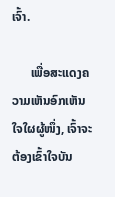ເຈົ້າ.

      ເພື່ອສະແດງຄວາມເຫັນອົກເຫັນໃຈໃຜຜູ້ໜຶ່ງ, ເຈົ້າຈະຕ້ອງເຂົ້າໃຈບັນ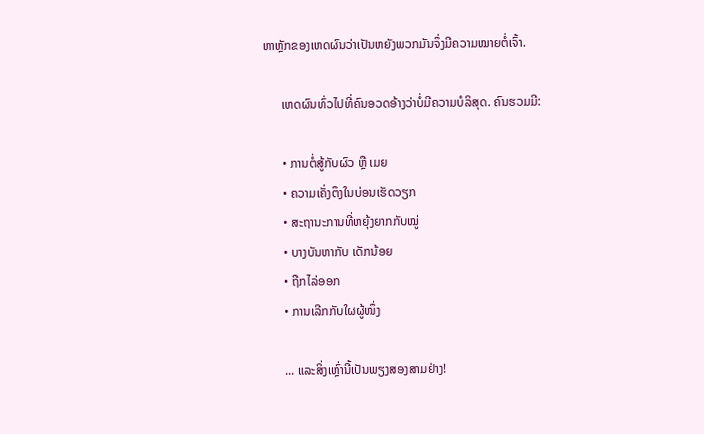ຫາຫຼັກຂອງເຫດຜົນວ່າເປັນຫຍັງພວກມັນຈຶ່ງມີຄວາມໝາຍຕໍ່ເຈົ້າ.

      ເຫດຜົນທົ່ວໄປທີ່ຄົນອວດອ້າງວ່າບໍ່ມີຄວາມບໍລິສຸດ. ຄົນຮວມມີ:

      • ການຕໍ່ສູ້ກັບຜົວ ຫຼື ເມຍ
      • ຄວາມເຄັ່ງຕຶງໃນບ່ອນເຮັດວຽກ
      • ສະຖານະການທີ່ຫຍຸ້ງຍາກກັບໝູ່
      • ບາງບັນຫາກັບ ເດັກນ້ອຍ
      • ຖືກໄລ່ອອກ
      • ການເລີກກັບໃຜຜູ້ໜຶ່ງ

      ... ແລະສິ່ງເຫຼົ່ານີ້ເປັນພຽງສອງສາມຢ່າງ!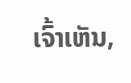ເຈົ້າເຫັນ,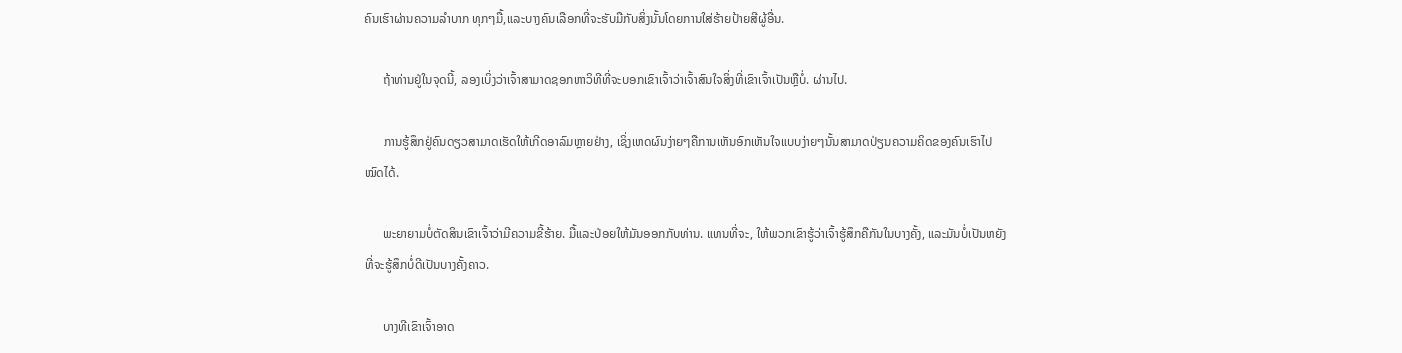ຄົນເຮົາຜ່ານຄວາມລຳບາກ ທຸກໆມື້,ແລະບາງຄົນເລືອກທີ່ຈະຮັບມືກັບສິ່ງນັ້ນໂດຍການໃສ່ຮ້າຍປ້າຍສີຜູ້ອື່ນ.

      ຖ້າທ່ານຢູ່ໃນຈຸດນີ້, ລອງເບິ່ງວ່າເຈົ້າສາມາດຊອກຫາວິທີທີ່ຈະບອກເຂົາເຈົ້າວ່າເຈົ້າສົນໃຈສິ່ງທີ່ເຂົາເຈົ້າເປັນຫຼືບໍ່. ຜ່ານໄປ.

      ການຮູ້ສຶກຢູ່ຄົນດຽວສາມາດເຮັດໃຫ້ເກີດອາລົມຫຼາຍຢ່າງ, ເຊິ່ງເຫດຜົນງ່າຍໆຄືການເຫັນອົກເຫັນໃຈແບບງ່າຍໆນັ້ນສາມາດປ່ຽນຄວາມຄິດຂອງຄົນເຮົາໄປໝົດໄດ້.

      ພະຍາຍາມບໍ່ຕັດສິນເຂົາເຈົ້າວ່າມີຄວາມຂີ້ຮ້າຍ. ມື້ແລະປ່ອຍໃຫ້ມັນອອກກັບທ່ານ. ແທນທີ່ຈະ, ໃຫ້ພວກເຂົາຮູ້ວ່າເຈົ້າຮູ້ສຶກຄືກັນໃນບາງຄັ້ງ, ແລະມັນບໍ່ເປັນຫຍັງທີ່ຈະຮູ້ສຶກບໍ່ດີເປັນບາງຄັ້ງຄາວ.

      ບາງທີເຂົາເຈົ້າອາດ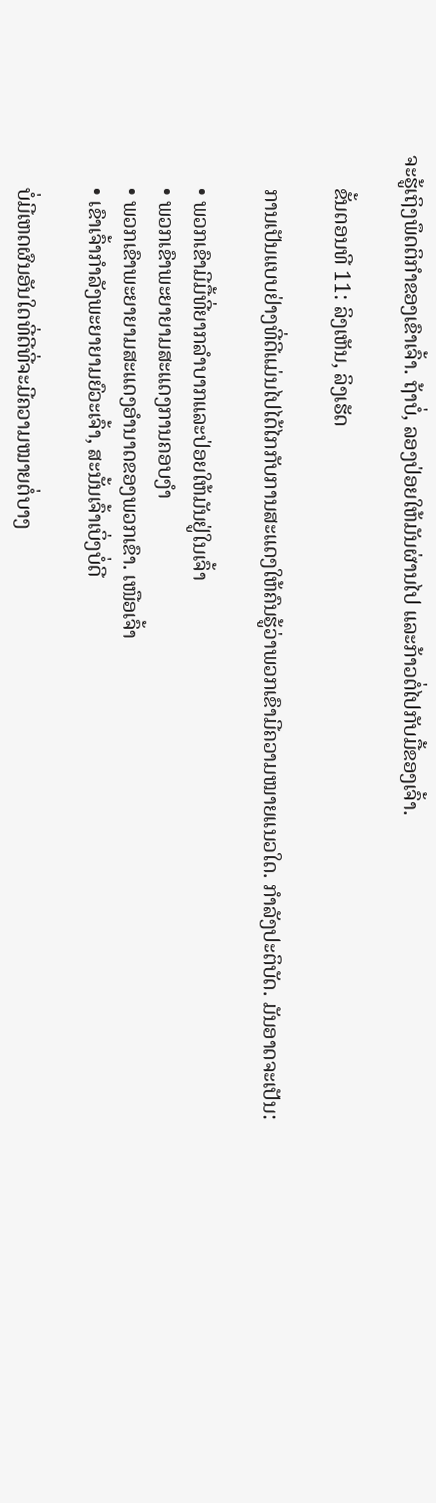ຈະຮູ້ເຖິງພຶດຕິກໍາຂອງເຂົາເຈົ້າ. ຖ້າບໍ່, ລອງປ່ອຍໃຫ້ມັນຜ່ານໄປ ແລະກ້າວຕໍ່ໄປກັບມື້ຂອງເຈົ້າ.

      ຂັ້ນຕອນທີ 11: ລິງເຫັນ, ລິງເຮັດ

      ການເປັນແບບຢ່າງທີ່ດີແມ່ນໄປໄດ້ໄກກັບການສະແດງໃຫ້ຄົນຮູ້ວ່າພວກເຂົາມີຄວາມໝາຍແນວໃດ. ກໍາລັງປະຕິບັດ. ມັນອາດຈະເປັນ:

      • ພວກເຂົາມີມື້ທີ່ຍາກລໍາບາກແລະປ່ອຍໃຫ້ມັນຢູ່ໃນເຈົ້າ
      • ພວກເຂົາພະຍາຍາມສະແດງການຄອບງໍາ
      • ພວກເຂົາພະຍາຍາມສະແດງອໍານາດຂອງພວກເຂົາ. ເໜືອເຈົ້າ
      • ເຂົາເຈົ້າກຳລັງພະຍາຍາມຍົວະເຈົ້າ, ສະນັ້ນເຈົ້າເບິ່ງບໍ່ດີ

      ບໍ່ມີເຫດຜົນອັນໃດທີ່ດີທີ່ຈະມີຄວາມໝາຍຕໍ່ບາງ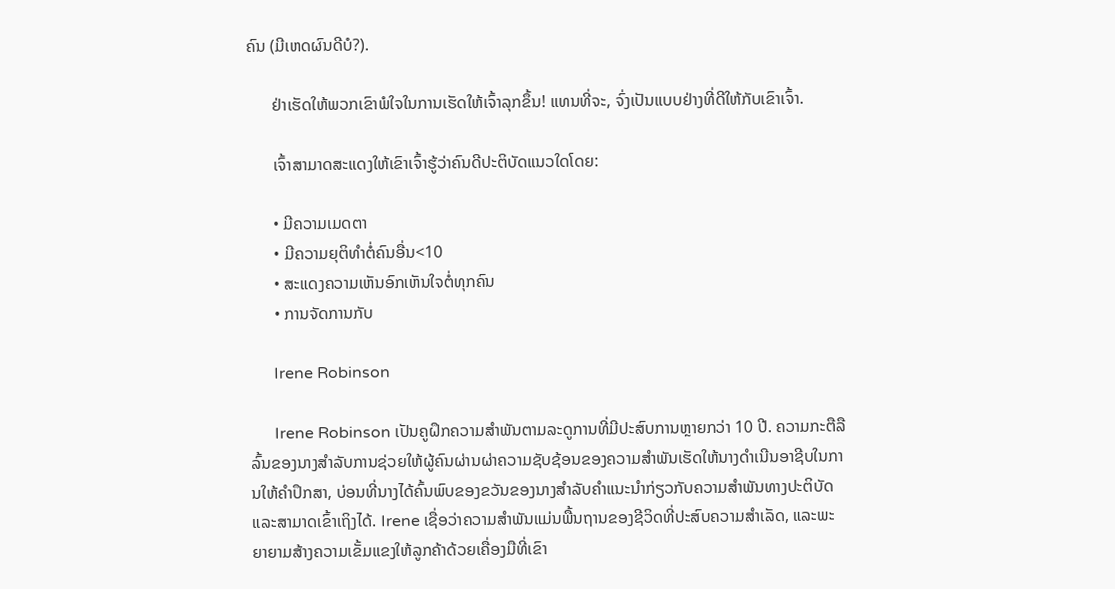ຄົນ (ມີເຫດຜົນດີບໍ?).

      ຢ່າເຮັດໃຫ້ພວກເຂົາພໍໃຈໃນການເຮັດໃຫ້ເຈົ້າລຸກຂຶ້ນ! ແທນທີ່ຈະ, ຈົ່ງເປັນແບບຢ່າງທີ່ດີໃຫ້ກັບເຂົາເຈົ້າ.

      ເຈົ້າສາມາດສະແດງໃຫ້ເຂົາເຈົ້າຮູ້ວ່າຄົນດີປະຕິບັດແນວໃດໂດຍ:

      • ມີຄວາມເມດຕາ
      • ມີຄວາມຍຸຕິທຳຕໍ່ຄົນອື່ນ<10
      • ສະແດງຄວາມເຫັນອົກເຫັນໃຈຕໍ່ທຸກຄົນ
      • ການຈັດການກັບ

      Irene Robinson

      Irene Robinson ເປັນຄູຝຶກຄວາມສໍາພັນຕາມລະດູການທີ່ມີປະສົບການຫຼາຍກວ່າ 10 ປີ. ຄວາມກະຕືລືລົ້ນຂອງນາງສໍາລັບການຊ່ວຍໃຫ້ຜູ້ຄົນຜ່ານຜ່າຄວາມຊັບຊ້ອນຂອງຄວາມສໍາພັນເຮັດໃຫ້ນາງດໍາເນີນອາຊີບໃນການໃຫ້ຄໍາປຶກສາ, ບ່ອນທີ່ນາງໄດ້ຄົ້ນພົບຂອງຂວັນຂອງນາງສໍາລັບຄໍາແນະນໍາກ່ຽວກັບຄວາມສໍາພັນທາງປະຕິບັດແລະສາມາດເຂົ້າເຖິງໄດ້. Irene ເຊື່ອວ່າຄວາມສຳພັນແມ່ນພື້ນຖານຂອງຊີວິດທີ່ປະສົບຄວາມສຳເລັດ, ແລະພະຍາຍາມສ້າງຄວາມເຂັ້ມແຂງໃຫ້ລູກຄ້າດ້ວຍເຄື່ອງມືທີ່ເຂົາ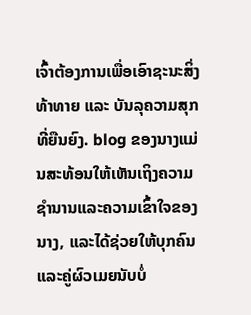ເຈົ້າຕ້ອງການເພື່ອເອົາຊະນະສິ່ງທ້າທາຍ ແລະ ບັນລຸຄວາມສຸກທີ່ຍືນຍົງ. blog ຂອງນາງແມ່ນສະທ້ອນໃຫ້ເຫັນເຖິງຄວາມຊໍານານແລະຄວາມເຂົ້າໃຈຂອງນາງ, ແລະໄດ້ຊ່ວຍໃຫ້ບຸກຄົນແລະຄູ່ຜົວເມຍນັບບໍ່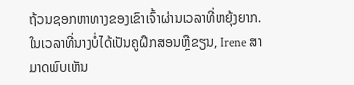ຖ້ວນຊອກຫາທາງຂອງເຂົາເຈົ້າຜ່ານເວລາທີ່ຫຍຸ້ງຍາກ. ໃນເວລາທີ່ນາງບໍ່ໄດ້ເປັນຄູຝຶກສອນຫຼືຂຽນ, Irene ສາມາດພົບເຫັນ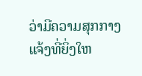ວ່າມີຄວາມສຸກກາງແຈ້ງທີ່ຍິ່ງໃຫ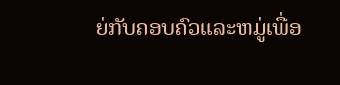ຍ່ກັບຄອບຄົວແລະຫມູ່ເພື່ອ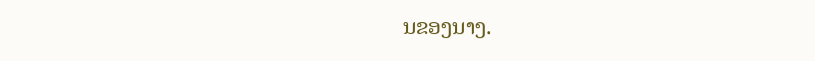ນຂອງນາງ.